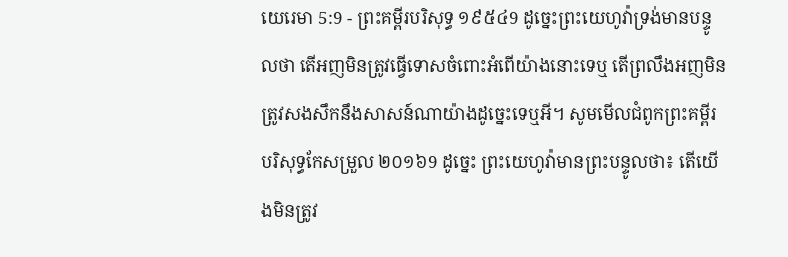យេរេមា 5:9 - ព្រះគម្ពីរបរិសុទ្ធ ១៩៥៤9 ដូច្នេះព្រះយេហូវ៉ាទ្រង់មានបន្ទូលថា តើអញមិនត្រូវធ្វើទោសចំពោះអំពើយ៉ាងនោះទេឬ តើព្រលឹងអញមិនត្រូវសងសឹកនឹងសាសន៍ណាយ៉ាងដូច្នេះទេឬអី។ សូមមើលជំពូកព្រះគម្ពីរបរិសុទ្ធកែសម្រួល ២០១៦9 ដូច្នេះ ព្រះយេហូវ៉ាមានព្រះបន្ទូលថា៖ តើយើងមិនត្រូវ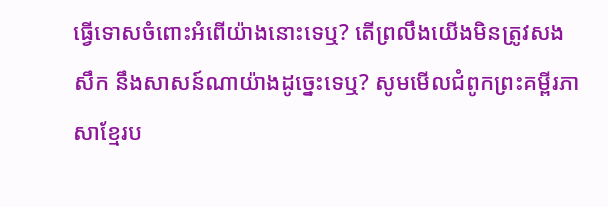ធ្វើទោសចំពោះអំពើយ៉ាងនោះទេឬ? តើព្រលឹងយើងមិនត្រូវសងសឹក នឹងសាសន៍ណាយ៉ាងដូច្នេះទេឬ? សូមមើលជំពូកព្រះគម្ពីរភាសាខ្មែរប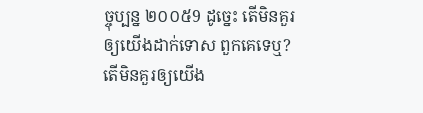ច្ចុប្បន្ន ២០០៥9 ដូច្នេះ តើមិនគួរឲ្យយើងដាក់ទោស ពួកគេទេឬ? តើមិនគួរឲ្យយើង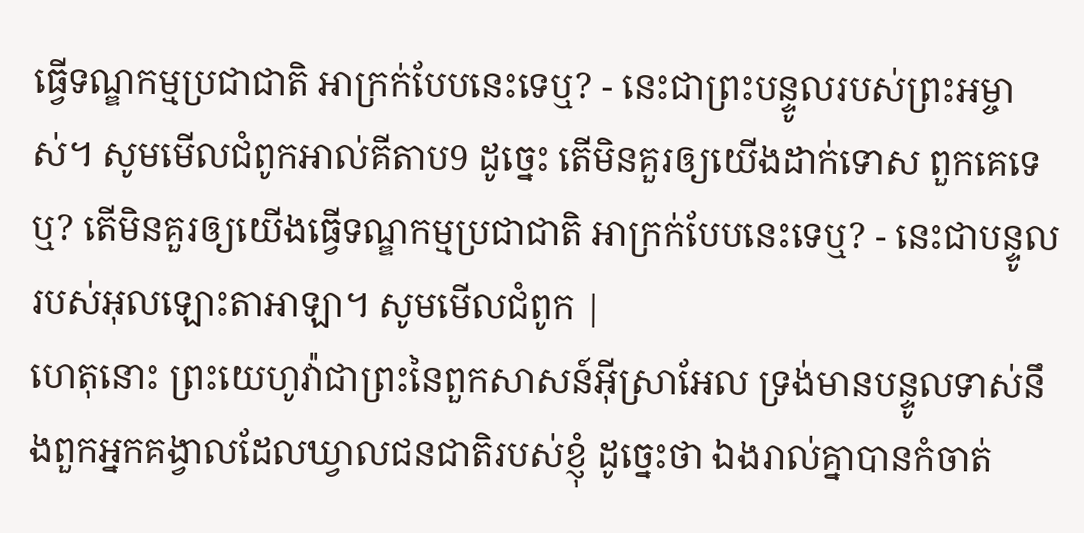ធ្វើទណ្ឌកម្មប្រជាជាតិ អាក្រក់បែបនេះទេឬ? - នេះជាព្រះបន្ទូលរបស់ព្រះអម្ចាស់។ សូមមើលជំពូកអាល់គីតាប9 ដូច្នេះ តើមិនគួរឲ្យយើងដាក់ទោស ពួកគេទេឬ? តើមិនគួរឲ្យយើងធ្វើទណ្ឌកម្មប្រជាជាតិ អាក្រក់បែបនេះទេឬ? - នេះជាបន្ទូលរបស់អុលឡោះតាអាឡា។ សូមមើលជំពូក |
ហេតុនោះ ព្រះយេហូវ៉ាជាព្រះនៃពួកសាសន៍អ៊ីស្រាអែល ទ្រង់មានបន្ទូលទាស់នឹងពួកអ្នកគង្វាលដែលឃ្វាលជនជាតិរបស់ខ្ញុំ ដូច្នេះថា ឯងរាល់គ្នាបានកំចាត់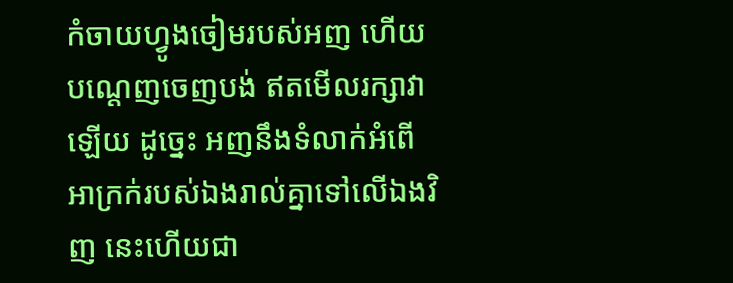កំចាយហ្វូងចៀមរបស់អញ ហើយបណ្តេញចេញបង់ ឥតមើលរក្សាវាឡើយ ដូច្នេះ អញនឹងទំលាក់អំពើអាក្រក់របស់ឯងរាល់គ្នាទៅលើឯងវិញ នេះហើយជា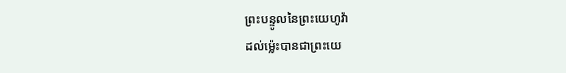ព្រះបន្ទូលនៃព្រះយេហូវ៉ា
ដល់ម៉្លេះបានជាព្រះយេ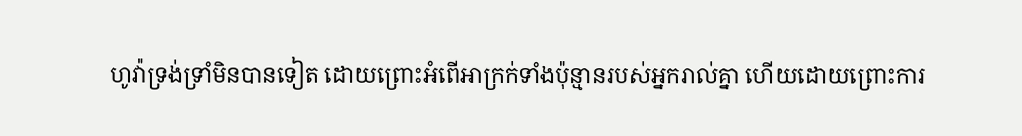ហូវ៉ាទ្រង់ទ្រាំមិនបានទៀត ដោយព្រោះអំពើអាក្រក់ទាំងប៉ុន្មានរបស់អ្នករាល់គ្នា ហើយដោយព្រោះការ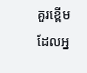គួរខ្ពើម ដែលអ្ន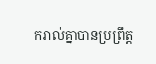ករាល់គ្នាបានប្រព្រឹត្ត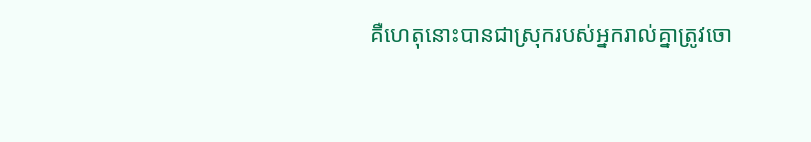គឺហេតុនោះបានជាស្រុករបស់អ្នករាល់គ្នាត្រូវចោ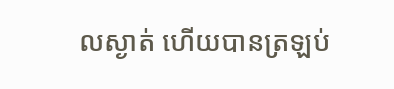លស្ងាត់ ហើយបានត្រឡប់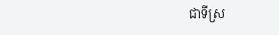ជាទីស្រ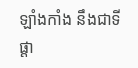ឡាំងកាំង នឹងជាទីផ្តា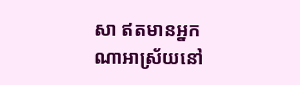សា ឥតមានអ្នកណាអាស្រ័យនៅ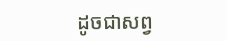ដូចជាសព្វ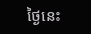ថ្ងៃនេះ